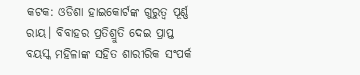କଟକ: ଓଡିଶା ହାଇକୋର୍ଟଙ୍କ ଗୁରୁତ୍ୱ ପୂର୍ଣ୍ଣ ରାୟ। ବିବାହର ପ୍ରତିଶ୍ରୁତି ଦେଇ ପ୍ରାପ୍ତ ବୟସ୍କ ମହିଳାଙ୍କ ସହିତ ଶାରୀରିକ ସଂପର୍କ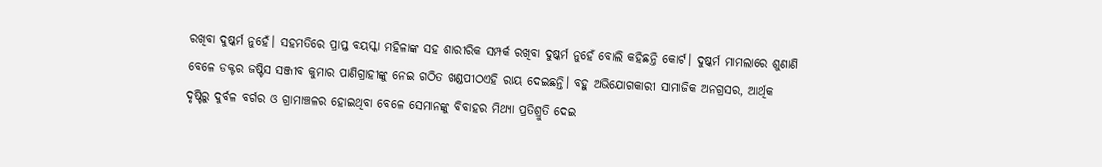ରଖିବା ଦୁଷ୍କର୍ମ ନୁହେଁ। ସହମତିରେ ପ୍ରାପ୍ତ ବୟସ୍କା ମହିଳାଙ୍କ ସହ ଶାରୀରିକ ସମ୍ପର୍କ ରଖିବା ଦୁଷ୍କର୍ମ ନୁହେଁ ବୋଲି କହିଛନ୍ତି କୋର୍ଟ। ଦୁଷ୍କର୍ମ ମାମଲାରେ ଶୁଣାଣି ବେଳେ ଡକ୍ଟର ଜଷ୍ଟିସ ସଞ୍ଜୀବ କୁମାର ପାଣିଗ୍ରାହୀଙ୍କୁ ନେଇ ଗଠିତ ଖଣ୍ଡପୀଠଏହି ରାୟ ଦେଇଛନ୍ତି। ବହୁ ଅଭିଯୋଗକାରୀ ସାମାଜିକ ଅନଗ୍ରସର, ଆର୍ଥିକ ଦୃଷ୍ଟିରୁ ଦୁର୍ବଳ ବର୍ଗର ଓ ଗ୍ରାମାଞ୍ଚଳର ହୋଇଥିବା ବେଳେ ସେମାନଙ୍କୁ ବିବାହର ମିଥ୍ୟା ପ୍ରତିଶ୍ରୁତି ଦେଇ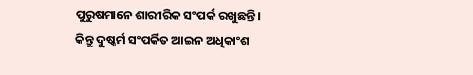ପୁରୁଷମାନେ ଶାରୀରିକ ସଂପର୍କ ରଖୁଛନ୍ତି।
କିନ୍ତୁ ଦୁଷ୍କର୍ମ ସଂପର୍କିତ ଆଇନ ଅଧିକାଂଶ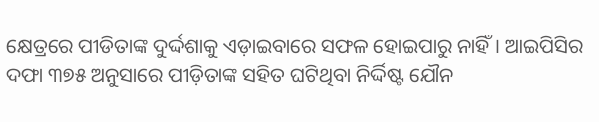କ୍ଷେତ୍ରରେ ପୀଡିତାଙ୍କ ଦୁର୍ଦ୍ଦଶାକୁ ଏଡ଼ାଇବାରେ ସଫଳ ହୋଇପାରୁ ନାହିଁ। ଆଇପିସିର ଦଫା ୩୭୫ ଅନୁସାରେ ପୀଡ଼ିତାଙ୍କ ସହିତ ଘଟିଥିବା ନିର୍ଦ୍ଦିଷ୍ଟ ଯୌନ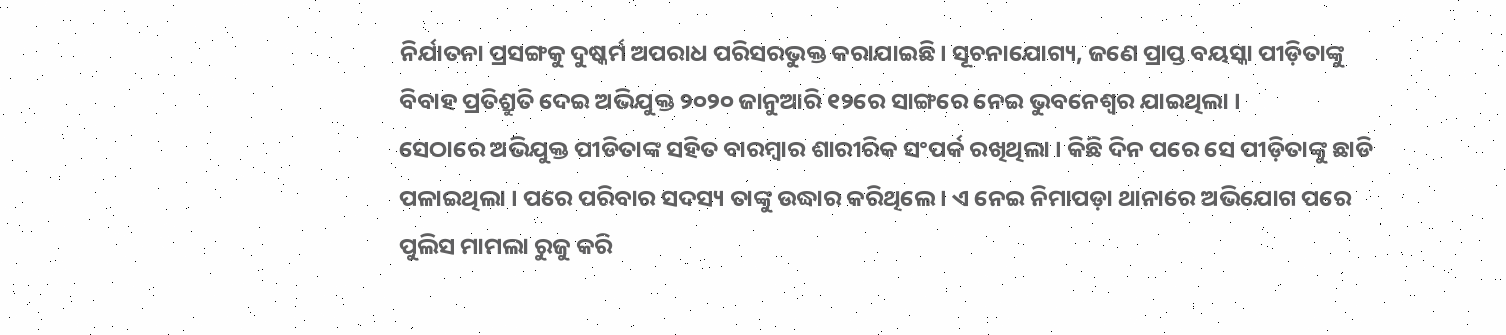ନିର୍ଯାତନା ପ୍ରସଙ୍ଗକୁ ଦୁଷ୍କର୍ମ ଅପରାଧ ପରିସରଭୁକ୍ତ କରାଯାଇଛି। ସୂଚନାଯୋଗ୍ୟ, ଜଣେ ପ୍ରାପ୍ତ ବୟସ୍କା ପୀଡ଼ିତାଙ୍କୁ ବିବାହ ପ୍ରତିଶ୍ରୁତି ଦେଇ ଅଭିଯୁକ୍ତ ୨୦୨୦ ଜାନୁଆରି ୧୨ରେ ସାଙ୍ଗରେ ନେଇ ଭୁବନେଶ୍ୱର ଯାଇଥିଲା ।
ସେଠାରେ ଅଭିଯୁକ୍ତ ପୀଡିତାଙ୍କ ସହିତ ବାରମ୍ବାର ଶାରୀରିକ ସଂପର୍କ ରଖିଥିଲା । କିଛି ଦିନ ପରେ ସେ ପୀଡ଼ିତାଙ୍କୁ ଛାଡି ପଳାଇଥିଲା । ପରେ ପରିବାର ସଦସ୍ୟ ତାଙ୍କୁ ଉଦ୍ଧାର କରିଥିଲେ । ଏ ନେଇ ନିମାପଡ଼ା ଥାନାରେ ଅଭିଯୋଗ ପରେ ପୁଲିସ ମାମଲା ରୁଜୁ କରି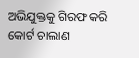ଅଭିଯୁକ୍ତକୁ ଗିରଫ କରି କୋର୍ଟ ଚାଲାଣ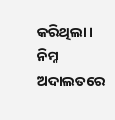କରିଥିଲା । ନିମ୍ନ ଅଦାଲତରେ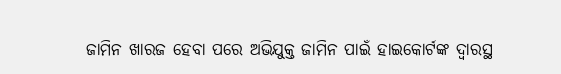ଜାମିନ ଖାରଜ ହେବା ପରେ ଅଭିଯୁକ୍ତ ଜାମିନ ପାଇଁ ହାଇକୋର୍ଟଙ୍କ ଦ୍ୱାରସ୍ଥ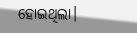ହୋଇଥିଲା।